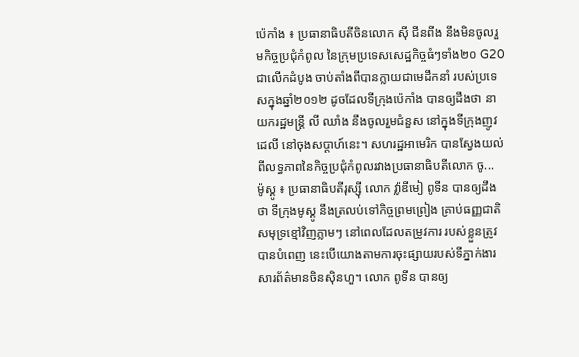ប៉េកាំង ៖ ប្រធានាធិបតីចិនលោក ស៊ី ជីនពីង នឹងមិនចូលរួមកិច្ចប្រជុំកំពូល នៃក្រុមប្រទេសសេដ្ឋកិច្ចធំៗទាំង២០ G20 ជាលើកដំបូង ចាប់តាំងពីបានក្លាយជាមេដឹកនាំ របស់ប្រទេសក្នុងឆ្នាំ២០១២ ដូចដែលទីក្រុងប៉េកាំង បានឲ្យដឹងថា នាយករដ្ឋមន្ត្រី លី ឈាំង នឹងចូលរួមជំនួស នៅក្នុងទីក្រុងញូវដេលី នៅចុងសប្តាហ៍នេះ។ សហរដ្ឋអាមេរិក បានស្វែងយល់ពីលទ្ធភាពនៃកិច្ចប្រជុំកំពូលរវាងប្រធានាធិបតីលោក ចូ...
ម៉ូស្គូ ៖ ប្រធានាធិបតីរុស្ស៊ី លោក វ្ល៉ាឌីមៀ ពូទីន បានឲ្យដឹងថា ទីក្រុងមូស្គូ នឹងត្រលប់ទៅកិច្ចព្រមព្រៀង គ្រាប់ធញ្ញជាតិសមុទ្រខ្មៅវិញភ្លាមៗ នៅពេលដែលតម្រូវការ របស់ខ្លួនត្រូវបានបំពេញ នេះបើយោងតាមការចុះផ្សាយរបស់ទីភ្នាក់ងារ សារព័ត៌មានចិនស៊ិនហួ។ លោក ពូទីន បានឲ្យ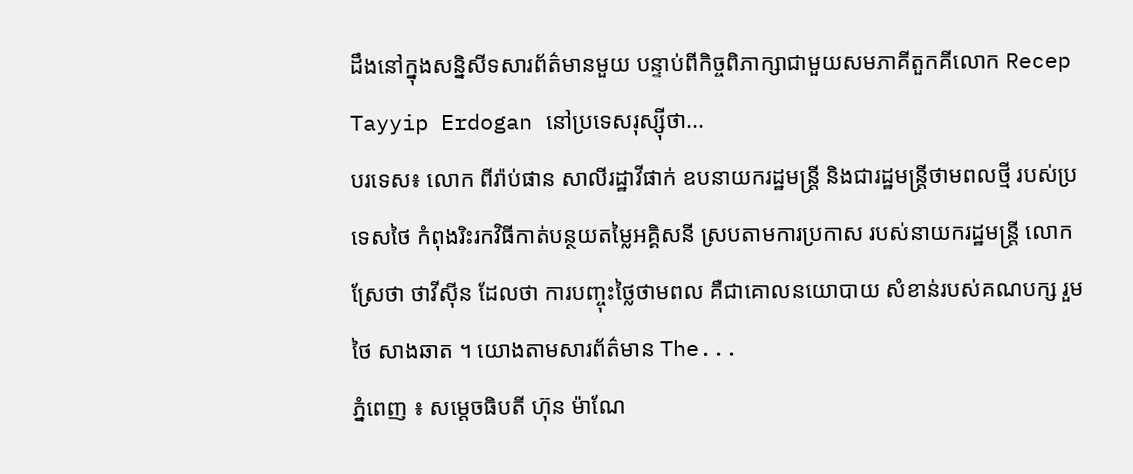ដឹងនៅក្នុងសន្និសីទសារព័ត៌មានមួយ បន្ទាប់ពីកិច្ចពិភាក្សាជាមួយសមភាគីតួកគីលោក Recep Tayyip Erdogan នៅប្រទេសរុស្ស៊ីថា...
បរទេស៖ លោក ពីរ៉ាប់ផាន សាលីរដ្ឋាវីផាក់ ឧបនាយករដ្ឋមន្ត្រី និងជារដ្ឋមន្ត្រីថាមពលថ្មី របស់ប្រទេសថៃ កំពុងរិះរកវិធីកាត់បន្ថយតម្លៃអគ្គិសនី ស្របតាមការប្រកាស របស់នាយករដ្ឋមន្ត្រី លោក ស្រែថា ថាវីស៊ីន ដែលថា ការបញ្ចុះថ្លៃថាមពល គឺជាគោលនយោបាយ សំខាន់របស់គណបក្ស រួមថៃ សាងឆាត ។ យោងតាមសារព័ត៌មាន The...
ភ្នំពេញ ៖ សម្ដេចធិបតី ហ៊ុន ម៉ាណែ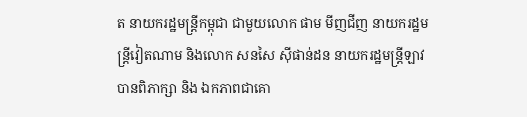ត នាយករដ្ឋមន្ត្រីកម្ពុជា ជាមួយលោក ផាម មីញជីញ នាយករដ្ឋមន្ត្រីវៀតណាម និងលោក សនសៃ ស៊ីផាន់ដន នាយករដ្ឋមន្ត្រីឡាវ បានពិភាក្សា និង ឯកភាពជាគោ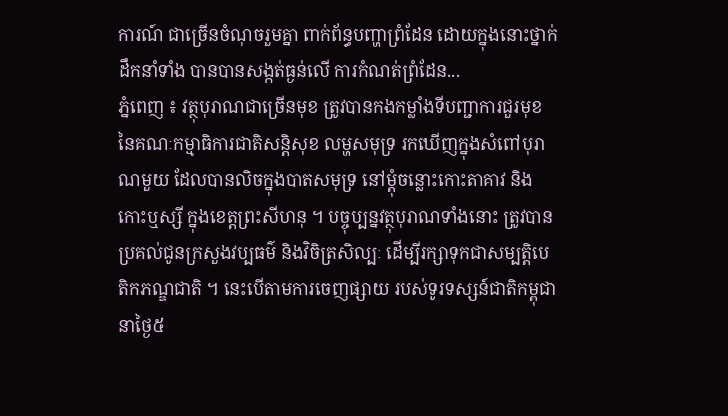ការណ៍ ជាច្រើនចំណុចរួមគ្នា ពាក់ព័ន្ធបញ្ហាព្រំដែន ដោយក្នុងនោះថ្នាក់ដឹកនាំទាំង បានបានសង្កត់ធ្ងន់លើ ការកំណត់ព្រំដែន...
ភ្នំពេញ ៖ វត្ថុបុរាណជាច្រើនមុខ ត្រូវបានកងកម្លាំងទីបញ្ជាការជួរមុខ នៃគណៈកម្មាធិការជាតិសន្តិសុខ លម្ហសមុទ្រ រកឃើញក្នុងសំពៅបុរាណមួយ ដែលបានលិចក្នុងបាតសមុទ្រ នៅម្តុំចន្លោះកោះតាគាវ និងកោះឬស្សី ក្នុងខេត្តព្រះសីហនុ ។ បច្ចុប្បន្នវត្ថុបុរាណទាំងនោះ ត្រូវបានប្រគល់ជូនក្រសួងវប្បធម៌ និងវិចិត្រសិល្បៈ ដើម្បីរក្សាទុកជាសម្បត្តិបេតិកភណ្ឌជាតិ ។ នេះបើតាមការចេញផ្សាយ របស់ទូរទស្សន៍ជាតិកម្ពុជានាថ្ងៃ៥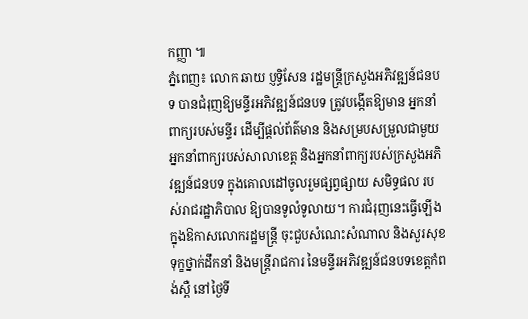កញ្ញា ៕
ភ្នំពេញ៖ លោក ឆាយ ប្ញទ្ធិសែន រដ្ឋមន្រ្ដីក្រសួងអភិវឌ្ឍន៍ជនបទ បានជំរុញឱ្យមន្ទីរអភិវឌ្ឍន៍ជនបទ ត្រូវបង្កើតឱ្យមាន អ្នកនាំពាក្យរបស់មន្ទីរ ដើម្បីផ្ដល់ព័ត៌មាន និងសម្របសម្រួលជាមួយអ្នកនាំពាក្យរបស់សាលាខេត្ត និងអ្នកនាំពាក្យរបស់ក្រសួងអភិវឌ្ឍន៍ជនបទ ក្នុងគោលដៅចូលរួមផ្សព្វផ្សាយ សមិទ្ធផល របស់រាជរដ្ឋាភិបាល ឱ្យបានទូលំទូលាយ។ ការជំរុញនេះធ្វើឡើង ក្នុងឱកាសលោករដ្ឋមន្រ្តី ចុះជួបសំណេះសំណាល និងសួរសុខទុក្ខថ្នាក់ដឹកនាំ និងមន្រ្ដីរាជការ នៃមន្ទីរអភិវឌ្ឍន៍ជនបទខេត្តកំពង់ស្ពឺ នៅថ្ងៃទី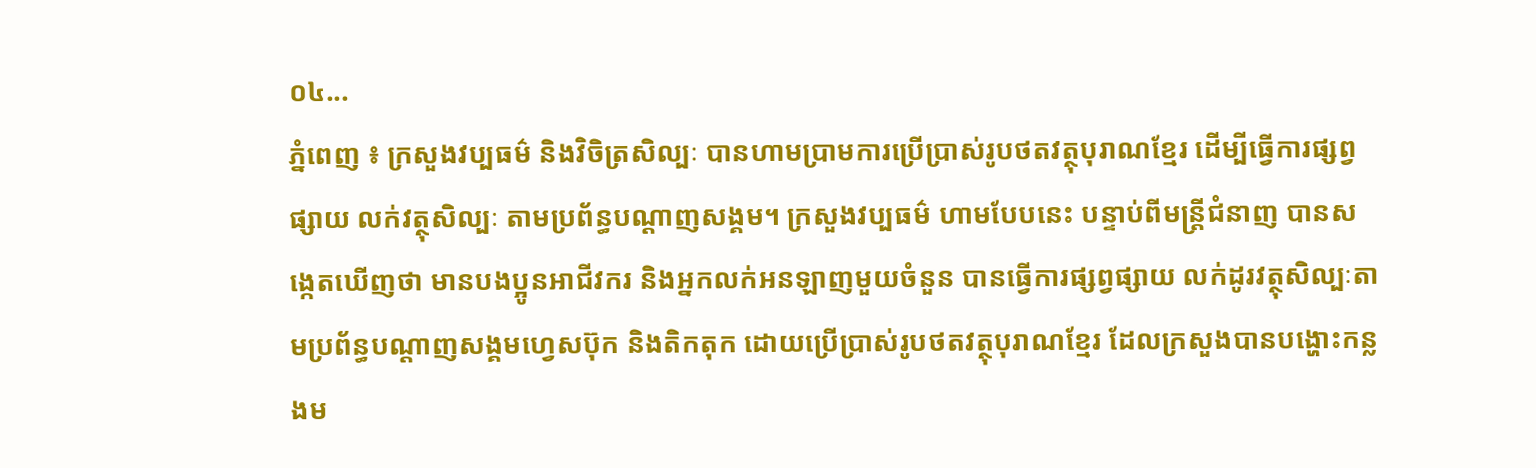០៤...
ភ្នំពេញ ៖ ក្រសួងវប្បធម៌ និងវិចិត្រសិល្បៈ បានហាមប្រាមការប្រើប្រាស់រូបថតវត្ថុបុរាណខ្មែរ ដើម្បីធ្វើការផ្សព្វផ្សាយ លក់វត្ថុសិល្បៈ តាមប្រព័ន្ធបណ្ដាញសង្គម។ ក្រសួងវប្បធម៌ ហាមបែបនេះ បន្ទាប់ពីមន្ត្រីជំនាញ បានសង្កេតឃើញថា មានបងប្អូនអាជីវករ និងអ្នកលក់អនឡាញមួយចំនួន បានធ្វើការផ្សព្វផ្សាយ លក់ដូរវត្ថុសិល្បៈតាមប្រព័ន្ធបណ្តាញសង្គមហ្វេសប៊ុក និងតិកតុក ដោយប្រើប្រាស់រូបថតវត្ថុបុរាណខ្មែរ ដែលក្រសួងបានបង្ហោះកន្លងម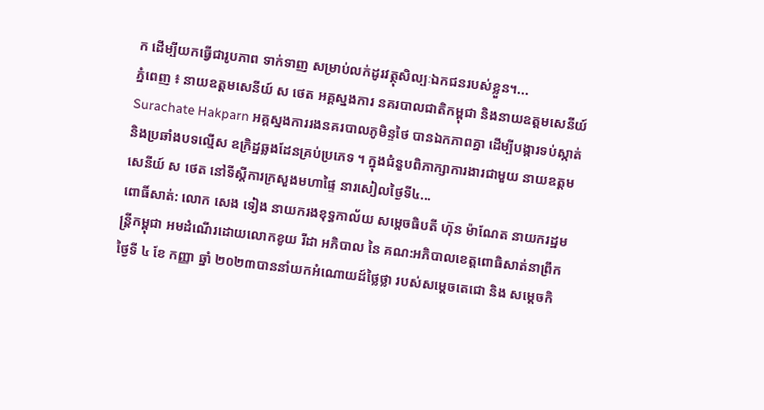ក ដើម្បីយកធ្វើជារូបភាព ទាក់ទាញ សម្រាប់លក់ដូរវត្ថុសិល្បៈឯកជនរបស់ខ្លួន។...
ភ្នំពេញ ៖ នាយឧត្តមសេនីយ៍ ស ថេត អគ្គស្នងការ នគរបាលជាតិកម្ពុជា និងនាយឧត្ដមសេនីយ៍ Surachate Hakparn អគ្គស្នងការរងនគរបាលភូមិន្ទថៃ បានឯកភាពគ្នា ដើម្បីបង្ការទប់ស្កាត់ និងប្រឆាំងបទល្មើស ឧក្រិដ្ឋឆ្លងដែនគ្រប់ប្រភេទ ។ ក្នុងជំនួបពិភាក្សាការងារជាមួយ នាយឧត្តមសេនីយ៍ ស ថេត នៅទីស្តីការក្រសួងមហាផ្ទៃ នារសៀលថ្ងៃទី៤...
ពោធិ៍សាត់: លោក សេង ទៀង នាយករងខុទ្ធកាល័យ សម្តេចធិបតី ហ៊ុន ម៉ាណែត នាយករដ្ឋមន្ត្រីកម្ពុជា អមដំណើរដោយលោកខូយ រីដា អភិបាល នៃ គណ:អភិបាលខេត្តពោធិសាត់នាព្រឹកថ្ងៃទី ៤ ខែ កញ្ញា ឆ្នាំ ២០២៣បាននាំយកអំណោយដ៍ថ្លៃថ្លា របស់សម្តេចតេជោ និង សម្តេចកិ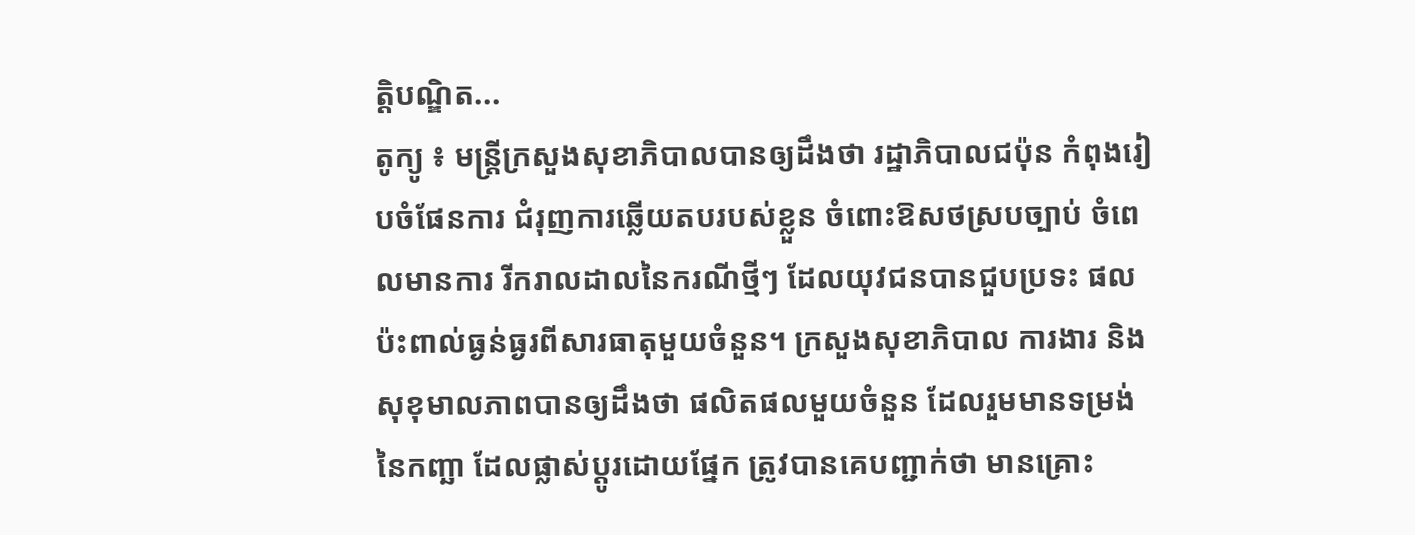ត្តិបណ្ឌិត...
តូក្យូ ៖ មន្ត្រីក្រសួងសុខាភិបាលបានឲ្យដឹងថា រដ្ឋាភិបាលជប៉ុន កំពុងរៀបចំផែនការ ជំរុញការឆ្លើយតបរបស់ខ្លួន ចំពោះឱសថស្របច្បាប់ ចំពេលមានការ រីករាលដាលនៃករណីថ្មីៗ ដែលយុវជនបានជួបប្រទះ ផលប៉ះពាល់ធ្ងន់ធ្ងរពីសារធាតុមួយចំនួន។ ក្រសួងសុខាភិបាល ការងារ និងសុខុមាលភាពបានឲ្យដឹងថា ផលិតផលមួយចំនួន ដែលរួមមានទម្រង់នៃកញ្ឆា ដែលផ្លាស់ប្តូរដោយផ្នែក ត្រូវបានគេបញ្ជាក់ថា មានគ្រោះ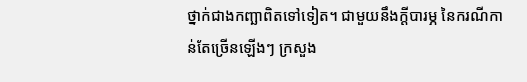ថ្នាក់ជាងកញ្ឆាពិតទៅទៀត។ ជាមួយនឹងក្តីបារម្ភ នៃករណីកាន់តែច្រើនឡើងៗ ក្រសួង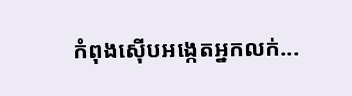កំពុងស៊ើបអង្កេតអ្នកលក់...